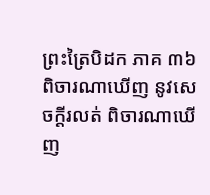ព្រះត្រៃបិដក ភាគ ៣៦
ពិចារណាឃើញ នូវសេចក្តីរលត់ ពិចារណាឃើញ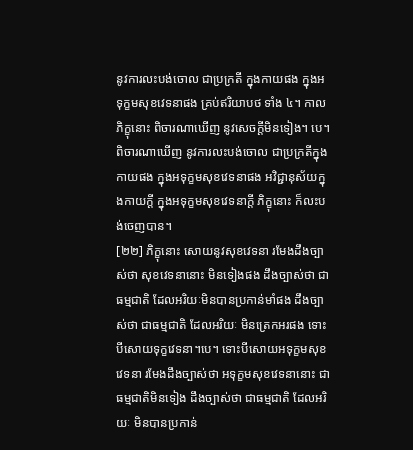នូវការលះបង់ចោល ជាប្រក្រតី ក្នុងកាយផង ក្នុងអទុក្ខមសុខវេទនាផង គ្រប់ឥរិយាបថ ទាំង ៤។ កាលភិក្ខុនោះ ពិចារណាឃើញ នូវសេចក្តីមិនទៀង។ បេ។ ពិចារណាឃើញ នូវការលះបង់ចោល ជាប្រក្រតីក្នុងកាយផង ក្នុងអទុក្ខមសុខវេទនាផង អវិជ្ជានុស័យក្នុងកាយក្តី ក្នុងអទុក្ខមសុខវេទនាក្តី ភិក្ខុនោះ ក៏លះបង់ចេញបាន។
[២២] ភិក្ខុនោះ សោយនូវសុខវេទនា រមែងដឹងច្បាស់ថា សុខវេទនានោះ មិនទៀងផង ដឹងច្បាស់ថា ជាធម្មជាតិ ដែលអរិយៈមិនបានប្រកាន់មាំផង ដឹងច្បាស់ថា ជាធម្មជាតិ ដែលអរិយៈ មិនត្រេកអរផង ទោះបីសោយទុក្ខវេទនា។បេ។ ទោះបីសោយអទុក្ខមសុខវេទនា រមែងដឹងច្បាស់ថា អទុក្ខមសុខវេទនានោះ ជាធម្មជាតិមិនទៀង ដឹងច្បាស់ថា ជាធម្មជាតិ ដែលអរិយៈ មិនបានប្រកាន់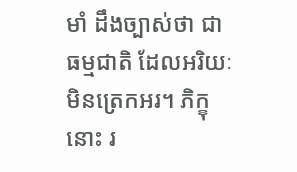មាំ ដឹងច្បាស់ថា ជាធម្មជាតិ ដែលអរិយៈ មិនត្រេកអរ។ ភិក្ខុនោះ រ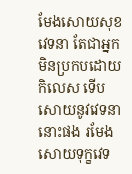មែងសោយសុខវេទនា តែជាអ្នកមិនប្រកបដោយកិលេស ទើបសោយនូវវេទនានោះផង រមែងសោយទុក្ខវេទ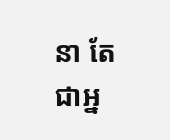នា តែជាអ្ន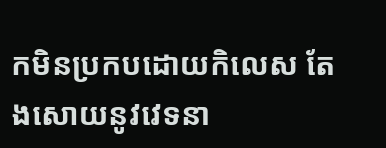កមិនប្រកបដោយកិលេស តែងសោយនូវវេទនា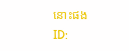នោះផង
ID: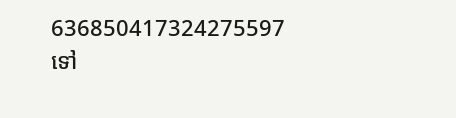636850417324275597
ទៅ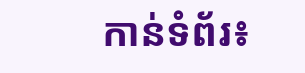កាន់ទំព័រ៖